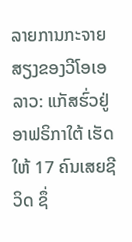ລາຍການກະຈາຍສຽງຂອງວີໂອເອ ລາວ: ແກັສຮົ່ວຢູ່ອາຟຣິກາໃຕ້ ເຮັດໃຫ້ 17 ຄົນເສຍຊີວິດ ຊຶ່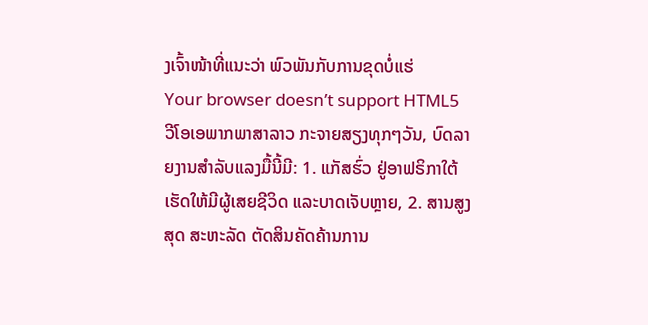ງເຈົ້າໜ້າທີ່ແນະວ່າ ພົວພັນກັບການຂຸດບໍ່ແຮ່
Your browser doesn’t support HTML5
ວີໂອເອພາກພາສາລາວ ກະຈາຍສຽງທຸກໆວັນ, ບົດລາຍງານສໍາລັບແລງມື້ນີ້ມີ: 1. ແກັສຮົ່ວ ຢູ່ອາຟຣິກາໃຕ້ ເຮັດໃຫ້ມີຜູ້ເສຍຊີວິດ ແລະບາດເຈັບຫຼາຍ, 2. ສານສູງສຸດ ສະຫະລັດ ຕັດສິນຄັດຄ້ານການ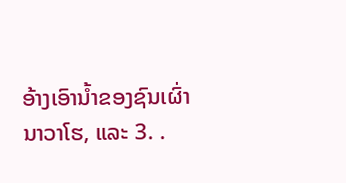ອ້າງເອົານໍ້າຂອງຊົນເຜົ່າ ນາວາໂຮ, ແລະ 3. .